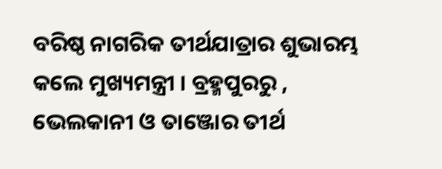ବରିଷ୍ଠ ନାଗରିକ ତୀର୍ଥଯାତ୍ରାର ଶୁଭାରମ୍ଭ କଲେ ମୁଖ୍ୟମନ୍ତ୍ରୀ । ବ୍ରହ୍ମପୁରରୁ , ଭେଲକାନୀ ଓ ତାଞ୍ଜୋର ତୀର୍ଥ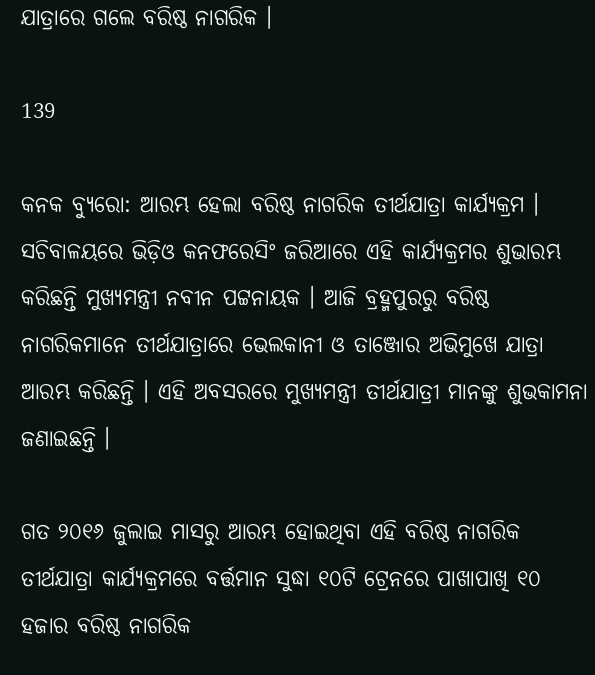ଯାତ୍ରାରେ ଗଲେ ବରିଷ୍ଠ ନାଗରିକ ।

139

କନକ ବ୍ୟୁରୋ: ଆରମ୍ଭ ହେଲା ବରିଷ୍ଠ ନାଗରିକ ତୀର୍ଥଯାତ୍ରା କାର୍ଯ୍ୟକ୍ରମ । ସଚିବାଳୟରେ ଭିଡ଼ିଓ କନଫରେସିଂ ଜରିଆରେ ଏହି କାର୍ଯ୍ୟକ୍ରମର ଶୁଭାରମ୍ଭ କରିଛନ୍ତି ମୁଖ୍ୟମନ୍ତ୍ରୀ ନବୀନ ପଟ୍ଟନାୟକ । ଆଜି ବ୍ରହ୍ମପୁରରୁ ବରିଷ୍ଠ ନାଗରିକମାନେ ତୀର୍ଥଯାତ୍ରାରେ ଭେଲକାନୀ ଓ ତାଞ୍ଜୋର ଅଭିମୁଖେ ଯାତ୍ରା ଆରମ୍ଭ କରିଛନ୍ତି । ଏହି ଅବସରରେ ମୁଖ୍ୟମନ୍ତ୍ରୀ ତୀର୍ଥଯାତ୍ରୀ ମାନଙ୍କୁ ଶୁଭକାମନା ଜଣାଇଛନ୍ତି ।

ଗତ ୨୦୧୬ ଜୁଲାଇ ମାସରୁ ଆରମ୍ଭ ହୋଇଥିବା ଏହି ବରିଷ୍ଠ ନାଗରିକ ତୀର୍ଥଯାତ୍ରା କାର୍ଯ୍ୟକ୍ରମରେ ବର୍ତ୍ତମାନ ସୁଦ୍ଧା ୧୦ଟି ଟ୍ରେନରେ ପାଖାପାଖି ୧୦ ହଜାର ବରିଷ୍ଠ ନାଗରିକ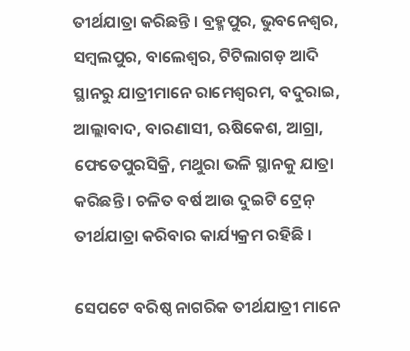ତୀର୍ଥଯାତ୍ରା କରିଛନ୍ତି । ବ୍ରହ୍ମପୁର, ଭୁବନେଶ୍ୱର, ସମ୍ବଲପୁର, ବାଲେଶ୍ୱର, ଟିଟିଲାଗଡ଼ ଆଦି ସ୍ଥାନରୁ ଯାତ୍ରୀମାନେ ରାମେଶ୍ୱରମ, ବଦୁରାଇ, ଆଲ୍ଲାବାଦ, ବାରଣାସୀ, ଋଷିକେଶ, ଆଗ୍ରା, ଫେତେପୁରସିକ୍ରି, ମଥୁରା ଭଳି ସ୍ଥାନକୁ ଯାତ୍ରା କରିଛନ୍ତି । ଚଳିତ ବର୍ଷ ଆଉ ଦୁଇଟି ଟ୍ରେନ୍ ତୀର୍ଥଯାତ୍ରା କରିବାର କାର୍ଯ୍ୟକ୍ରମ ରହିଛି ।

ସେପଟେ ବରିଷ୍ଠ ନାଗରିକ ତୀର୍ଥଯାତ୍ରୀ ମାନେ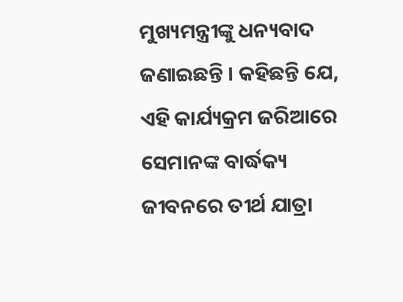ମୁଖ୍ୟମନ୍ତ୍ରୀଙ୍କୁ ଧନ୍ୟବାଦ ଜଣାଇଛନ୍ତି । କହିଛନ୍ତି ଯେ, ଏହି କାର୍ଯ୍ୟକ୍ରମ ଜରିଆରେ ସେମାନଙ୍କ ବାର୍ଦ୍ଧକ୍ୟ ଜୀବନରେ ତୀର୍ଥ ଯାତ୍ରା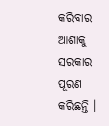କରିବାର ଆଶାକୁ ସରକାର ପୂରଣ କରିଛନ୍ତି ।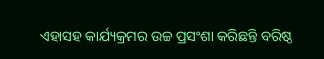ଏହାସହ କାର୍ଯ୍ୟକ୍ରମର ଉଚ୍ଚ ପ୍ରସଂଶା କରିଛନ୍ତି ବରିଷ୍ଠ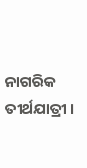ନାଗରିକ ତୀର୍ଥଯାତ୍ରୀ ।